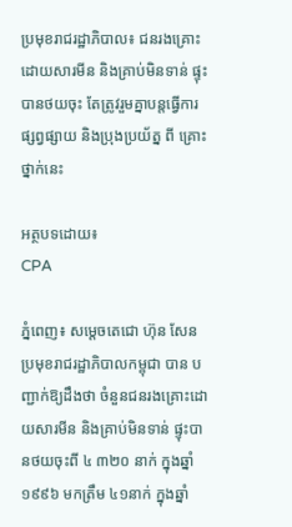ប្រមុខរាជរដ្ឋាភិបាល៖ ជនរងគ្រោះដោយសារមីន និងគ្រាប់មិនទាន់ ផ្ទុះបានថយចុះ តែត្រូវរួមគ្នាបន្តធ្វើការផ្សព្វផ្សាយ និងប្រុងប្រយ័ត្ន ពី គ្រោះថ្នាក់នេះ

អត្ថបទដោយ៖
CPA

ភ្នំពេញ៖ សម្ដេចតេជោ ហ៊ុន សែន ប្រមុខរាជរដ្ឋាភិបាលកម្ពុជា បាន បញ្ជាក់ឱ្យដឹងថា ចំនួនជនរងគ្រោះដោយសារមីន និងគ្រាប់មិនទាន់ ផ្ទុះបានថយចុះពី ៤ ៣២០ នាក់ ក្នុងឆ្នាំ១៩៩៦ មកត្រឹម ៤១នាក់ ក្នុងឆ្នាំ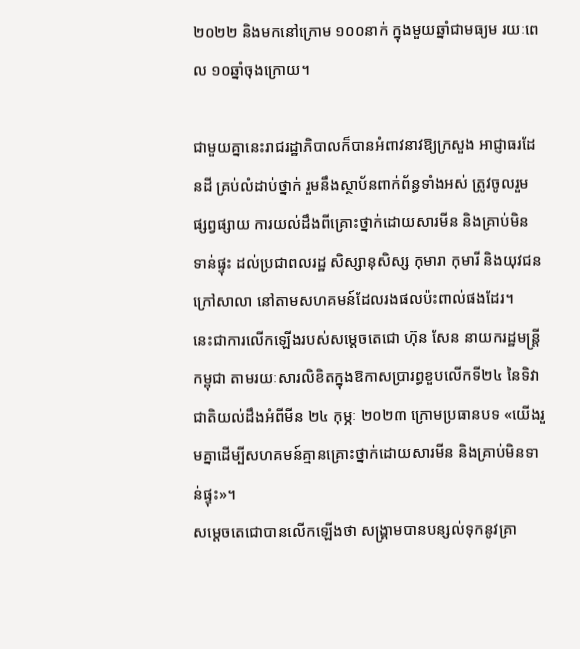២០២២ និងមកនៅក្រោម ១០០នាក់ ក្នុងមួយឆ្នាំជាមធ្យម រយៈពេល ១០ឆ្នាំចុងក្រោយ។

ជាមួយគ្នានេះរាជរដ្ឋាភិបាលក៏បានអំពាវនាវឱ្យក្រសួង អាជ្ញាធរដែនដី គ្រប់លំដាប់ថ្នាក់ រួមនឹងស្ថាប័នពាក់ព័ន្ធទាំងអស់ ត្រូវចូលរួម ផ្សព្វផ្សាយ ការយល់ដឹងពីគ្រោះថ្នាក់ដោយសារមីន និងគ្រាប់មិន ទាន់ផ្ទុះ ដល់ប្រជាពលរដ្ឋ សិស្សានុសិស្ស កុមារា កុមារី និងយុវជន ក្រៅសាលា នៅតាមសហគមន៍ដែលរងផលប៉ះពាល់ផងដែរ។
នេះជាការលើកឡើងរបស់សម្ដេចតេជោ ហ៊ុន សែន នាយករដ្ឋមន្រ្តី កម្ពុជា តាមរយៈសារលិខិតក្នុងឱកាសប្រារព្ធខួបលើកទី២៤ នៃទិវាជាតិយល់ដឹងអំពីមីន ២៤ កុម្ភៈ ២០២៣ ក្រោមប្រធានបទ «យើងរួមគ្នាដើម្បីសហគមន៍គ្មានគ្រោះថ្នាក់ដោយសារមីន និងគ្រាប់មិនទាន់ផ្ទុះ»។
សម្ដេចតេជោបានលើកឡើងថា សង្គ្រាមបានបន្សល់ទុកនូវគ្រា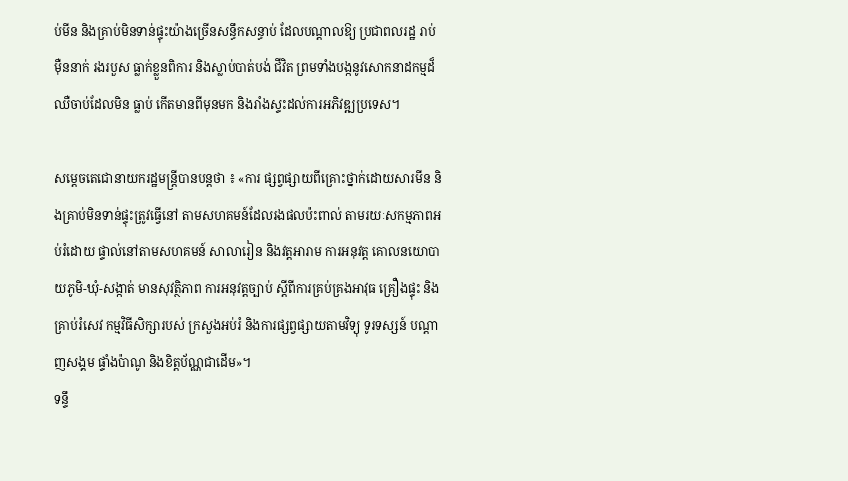ប់មីន និងគ្រាប់មិនទាន់ផ្ទុះយ៉ាងច្រើនសន្ធឹកសន្ធាប់ ដែលបណ្តាលឱ្យ ប្រជាពលរដ្ឋ រាប់ម៉ឺននាក់ រងរបួស ធ្លាក់ខ្លួនពិការ និងស្លាប់បាត់បង់ ជីវិត ព្រមទាំងបង្កនូវសោកនាដកម្មដ៏ឈឺចាប់ដែលមិន ធ្លាប់ កើតមានពីមុនមក និងរាំងស្ទះដល់ការអភិវឌ្ឍប្រទេស។

សម្ដេចតេជោនាយករដ្ឋមន្រ្តីបានបន្តថា ៖ «ការ ផ្សព្វផ្សាយពីគ្រោះថ្នាក់ដោយសារមីន និងគ្រាប់មិនទាន់ផ្ទុះត្រូវធ្វើនៅ តាមសហគមន៍ដែលរងផលប៉ះពាល់ តាមរយៈសកម្មភាពអប់រំដោយ ផ្ទាល់នៅតាមសហគមន៍ សាលារៀន និងវត្តអារាម ការអនុវត្ត គោលនយោបាយភូមិ-ឃុំ-សង្កាត់ មានសុវត្ថិភាព ការអនុវត្តច្បាប់ ស្តីពីការគ្រប់គ្រងអាវុធ គ្រឿងផ្ទុះ និងគ្រាប់រំសេវ កម្មវិធីសិក្សារបស់ ក្រសួងអប់រំ និងការផ្សព្វផ្សាយតាមវិទ្យុ ទូរទស្សន៍ បណ្ដាញសង្គម ផ្ទាំងប៉ាណូ និងខិត្តប័ណ្ណជាដើម»។
ទន្ទឹ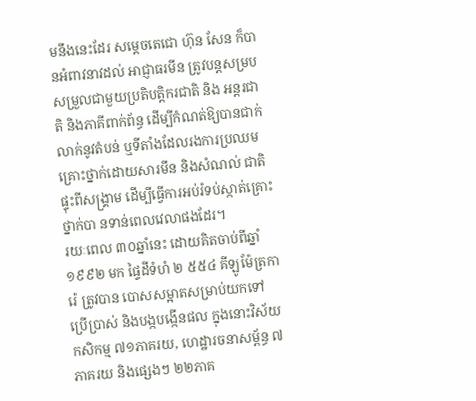មនឹងនេះដែរ សម្ដេចតេជោ ហ៊ុន សែន ក៏បានអំពាវនាវដល់ អាជ្ញាធរមីន ត្រូវបន្តសម្របសម្រួលជាមួយប្រតិបត្តិករជាតិ និង អន្តរជាតិ និងភាគីពាក់ព័ន្ធ ដើម្បីកំណត់ឱ្យបានជាក់លាក់នូវតំបន់ ឬទីតាំងដែលរងការប្រឈមគ្រោះថ្នាក់ដោយសារមីន និងសំណល់ ជាតិផ្ទុះពីសង្គ្រាម ដើម្បីធ្វើការអប់រំទប់ស្កាត់គ្រោះថ្នាក់បា នទាន់ពេលវេលាផងដែរ។
រយៈពេល ៣០ឆ្នាំនេះ ដោយគិតចាប់ពីឆ្នាំ១៩៩២ មក ផ្ទៃដីទំហំ ២ ៥៥៤ គីឡូម៉ែត្រការ៉េ ត្រូវបាន បោសសម្អាតសម្រាប់យកទៅ ប្រើប្រាស់ និងបង្កបង្កើនផល ក្នុងនោះវិស័យកសិកម្ម ៧១ភាគរយ, ហេដ្ឋារចនាសម្ព័ន្ធ ៧ភាគរយ និងផ្សេងៗ ២២ភាគ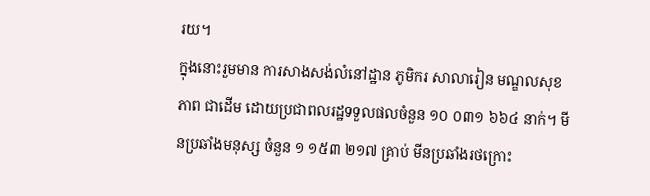រយ។
ក្នុងនោះរួមមាន ការសាងសង់លំនៅដ្ឋាន ភូមិករ សាលារៀន មណ្ឌលសុខភាព ជាដើម ដោយប្រជាពលរដ្ឋទទួលផលចំនួន ១០ ០៣១ ៦៦៤ នាក់។ មីនប្រឆាំងមនុស្ស ចំនួន ១ ១៥៣ ២១៧ គ្រាប់ មីនប្រឆាំងរថក្រោះ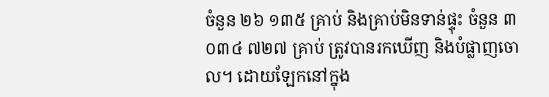ចំនួន ២៦ ១៣៥ គ្រាប់ និងគ្រាប់មិនទាន់ផ្ទុះ ចំនួន ៣ ០៣៤ ៧២៧ គ្រាប់ ត្រូវបានរកឃើញ និងបំផ្លាញចោល។ ដោយឡែកនៅក្នុង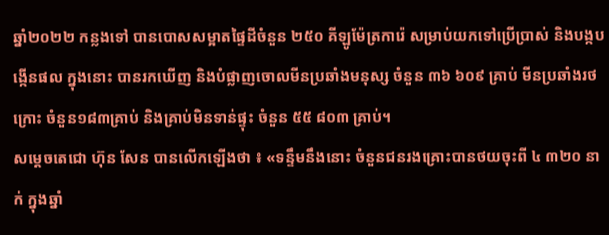ឆ្នាំ២០២២ កន្លងទៅ បានបោសសម្អាតផ្ទៃដីចំនួន ២៥០ គីឡូម៉ែត្រការ៉េ សម្រាប់យកទៅប្រើប្រាស់ និងបង្កបង្កើនផល ក្នុងនោះ បានរកឃើញ និងបំផ្លាញចោលមីនប្រឆាំងមនុស្ស ចំនួន ៣៦ ៦០៩ គ្រាប់ មីនប្រឆាំងរថក្រោះ ចំនួន១៨៣គ្រាប់ និងគ្រាប់មិនទាន់ផ្ទុះ ចំនួន ៥៥ ៨០៣ គ្រាប់។
សម្ដេចតេជោ ហ៊ុន សែន បានលើកឡើងថា ៖ «ទន្ទឹមនឹងនោះ ចំនួនជនរងគ្រោះបានថយចុះពី ៤ ៣២០ នាក់ ក្នុងឆ្នាំ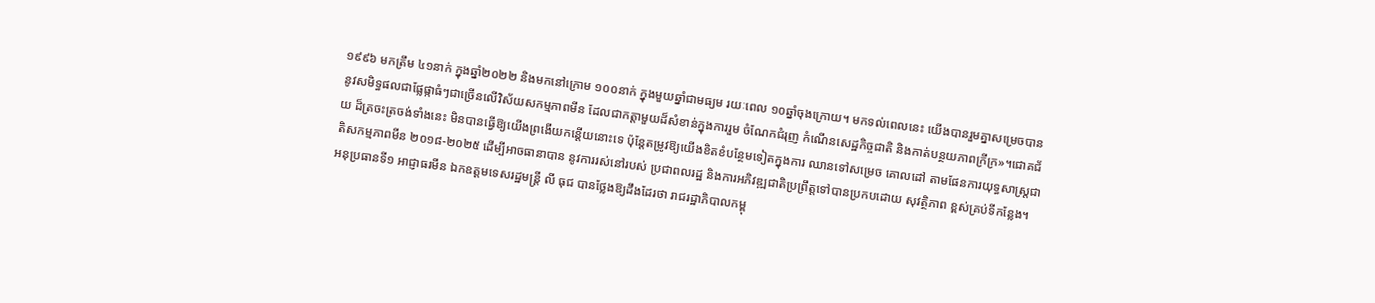១៩៩៦ មកត្រឹម ៤១នាក់ ក្នុងឆ្នាំ២០២២ និងមកនៅក្រោម ១០០នាក់ ក្នុងមួយឆ្នាំជាមធ្យម រយៈពេល ១០ឆ្នាំចុងក្រោយ។ មកទល់ពេលនេះ យើងបានរួមគ្នាសម្រេចបាននូវសមិទ្ធផលជាផ្លែផ្កាធំៗជាច្រើនលើវិស័យសកម្មភាពមីន ដែលជាកត្តាមួយដ៏សំខាន់ក្នុងការរួម ចំណែកជំរុញ កំណើនសេដ្ឋកិច្ចជាតិ និងកាត់បន្ថយភាពក្រីក្រ»។ជោគជ័យ ដ៏ត្រចះត្រចង់ទាំងនេះ មិនបានធ្វើឱ្យយើងព្រងើយកន្តើយនោះទេ ប៉ុន្តែតម្រូវឱ្យយើងខិតខំបន្ថែមទៀតក្នុងការ ឈានទៅសម្រេច គោលដៅ តាមផែនការយុទ្ធសាស្ត្រជាតិសកម្មភាពមីន ២០១៨-២០២៥ ដើម្បីអាចធានាបាន នូវការរស់នៅរបស់ ប្រជាពលរដ្ឋ និងការអភិវឌ្ឍជាតិប្រព្រឹត្តទៅបានប្រកបដោយ សុវត្ថិភាព ខ្ពស់គ្រប់ទីកន្លែង។
អនុប្រធានទី១ អាជ្ញាធរមីន ឯកឧត្តមទេសរដ្ឋមន្រ្តី លី ធុជ បានថ្លែងឱ្យដឹងដែរថា រាជរដ្ឋាភិបាលកម្ពុ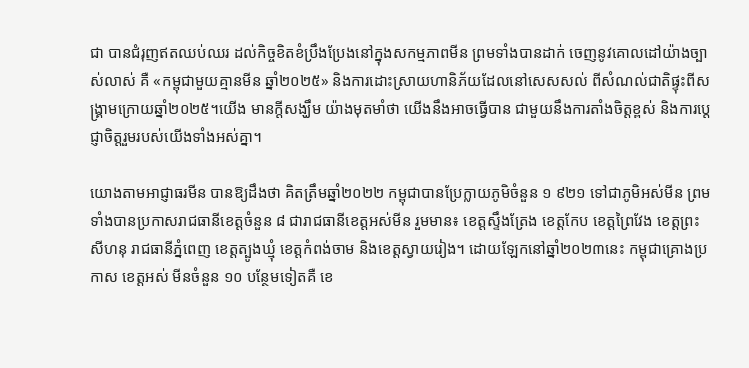ជា បានជំរុញឥតឈប់ឈរ ដល់កិច្ចខិតខំប្រឹងប្រែងនៅក្នុងសកម្មភាពមីន ព្រមទាំងបានដាក់ ចេញនូវគោលដៅយ៉ាងច្បាស់លាស់ គឺ «កម្ពុជាមួយគ្មានមីន ឆ្នាំ២០២៥» និងការដោះស្រាយហានិភ័យដែលនៅសេសសល់ ពីសំណល់ជាតិផ្ទុះពីសង្រ្គាមក្រោយឆ្នាំ២០២៥។យើង មានក្តីសង្ឃឹម យ៉ាងមុតមាំថា យើងនឹងអាចធ្វើបាន ជាមួយនឹងការតាំងចិត្តខ្ពស់ និងការប្តេជ្ញាចិត្តរួមរបស់យើងទាំងអស់គ្នា។

យោងតាមអាជ្ញាធរមីន បានឱ្យដឹងថា គិតត្រឹមឆ្នាំ២០២២ កម្ពុជាបានប្រែក្លាយភូមិចំនួន ១ ៩២១ ទៅជាភូមិអស់មីន ព្រមទាំងបានប្រកាសរាជធានីខេត្តចំនួន ៨ ជារាជធានីខេត្តអស់មីន រួមមាន៖ ខេត្តស្ទឹងត្រែង ខេត្តកែប ខេត្តព្រៃវែង ខេត្តព្រះសីហនុ រាជធានីភ្នំពេញ ខេត្តត្បូងឃ្មុំ ខេត្តកំពង់ចាម និងខេត្តស្វាយរៀង។ ដោយឡែកនៅឆ្នាំ២០២៣នេះ កម្ពុជាគ្រោងប្រកាស ខេត្តអស់ មីនចំនួន ១០ បន្ថែមទៀតគឺ ខេ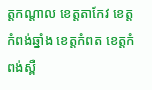ត្តកណ្តាល ខេត្តតាកែវ ខេត្តកំពង់ឆ្នាំង ខេត្តកំពត ខេត្តកំពង់ស្ពឺ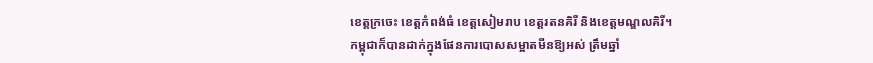ខេត្តក្រចេះ ខេត្តកំពង់ធំ ខេត្តសៀមរាប ខេត្តរតនគិរី និងខេត្តមណ្ឌលគិរី។
កម្ពុជាក៏បានដាក់ក្នុងផែនការបោសសម្អាតមីនឱ្យអស់ ត្រឹមឆ្នាំ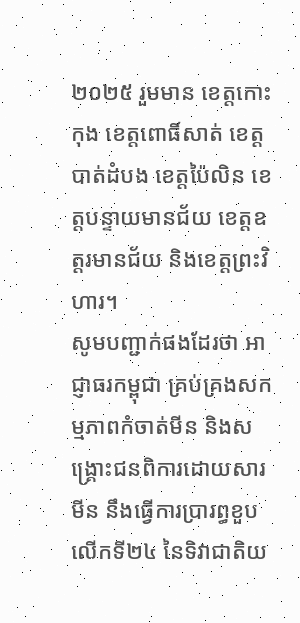២០២៥ រួមមាន ខេត្តកោះកុង ខេត្តពោធិ៍សាត់ ខេត្តបាត់ដំបង ខេត្តប៉ៃលិន ខេត្តបន្ទាយមានជ័យ ខេត្តឧត្តរមានជ័យ និងខេត្តព្រះវិហារ។
សូមបញ្ជាក់ផងដែរថា អាជ្ញាធរកម្ពុជា គ្រប់គ្រងសកម្មភាពកំចាត់មីន និងសង្រ្គោះជនពិការដោយសារមីន នឹងធ្វើការប្រារព្ធខួបលើកទី២៤ នៃទិវាជាតិយ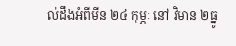ល់ដឹងអំពីមីន ២៤ កុម្ភៈ នៅ វិមាន ២ធ្នូ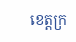ខេត្តក្រ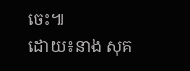ចេះ៕
ដោយ៖នាង សុគ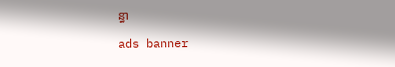ន្ធា

ads banner